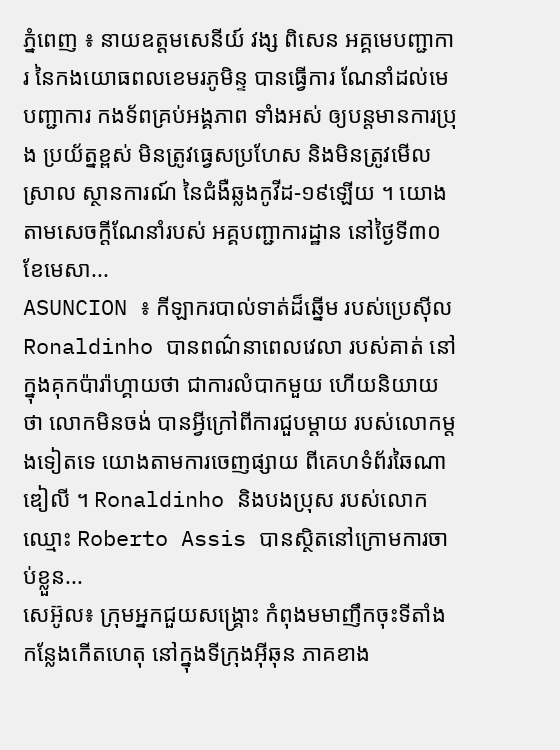ភ្នំពេញ ៖ នាយឧត្ដមសេនីយ៍ វង្ស ពិសេន អគ្គមេបញ្ជាការ នៃកងយោធពលខេមរភូមិន្ទ បានធ្វើការ ណែនាំដល់មេបញ្ជាការ កងទ័ពគ្រប់អង្គភាព ទាំងអស់ ឲ្យបន្តមានការប្រុង ប្រយ័ត្នខ្ពស់ មិនត្រូវធ្វេសប្រហែស និងមិនត្រូវមើលស្រាល ស្ថានការណ៍ នៃជំងឺឆ្លងកូវីដ-១៩ឡើយ ។ យោងតាមសេចក្ដីណែនាំរបស់ អគ្គបញ្ជាការដ្ឋាន នៅថ្ងៃទី៣០ ខែមេសា...
ASUNCION ៖ កីឡាករបាល់ទាត់ដ៏ឆ្នើម របស់ប្រេស៊ីល Ronaldinho បានពណ៌នាពេលវេលា របស់គាត់ នៅក្នុងគុកប៉ារ៉ាហ្គាយថា ជាការលំបាកមួយ ហើយនិយាយថា លោកមិនចង់ បានអ្វីក្រៅពីការជួបម្តាយ របស់លោកម្តងទៀតទេ យោងតាមការចេញផ្សាយ ពីគេហទំព័រឆៃណាឌៀលី ។ Ronaldinho និងបងប្រុស របស់លោកឈ្មោះ Roberto Assis បានស្ថិតនៅក្រោមការចាប់ខ្លួន...
សេអ៊ូល៖ ក្រុមអ្នកជួយសង្គ្រោះ កំពុងមមាញឹកចុះទីតាំង កន្លែងកើតហេតុ នៅក្នុងទីក្រុងអ៊ីឆុន ភាគខាង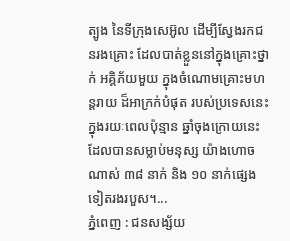ត្បូង នៃទីក្រុងសេអ៊ូល ដើម្បីស្វែងរកជនរងគ្រោះ ដែលបាត់ខ្លួននៅក្នុងគ្រោះថ្នាក់ អគ្គិភ័យមួយ ក្នុងចំណោមគ្រោះមហន្តរាយ ដ៏អាក្រក់បំផុត របស់ប្រទេសនេះ ក្នុងរយៈពេលប៉ុន្មាន ឆ្នាំចុងក្រោយនេះ ដែលបានសម្លាប់មនុស្ស យ៉ាងហោចណាស់ ៣៨ នាក់ និង ១០ នាក់ផ្សេងទៀតរងរបួស។...
ភ្នំពេញ : ជនសង្ស័យ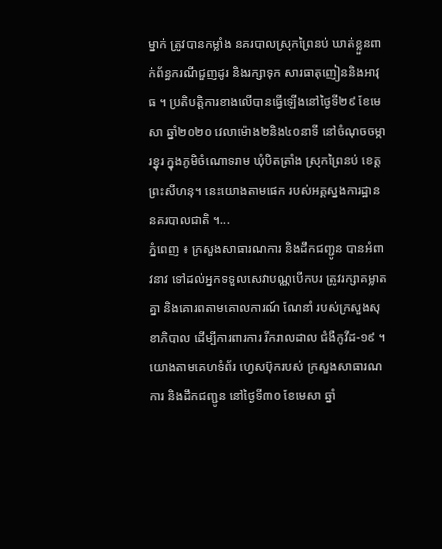ម្នាក់ ត្រូវបានកម្លាំង នគរបាលស្រុកព្រៃនប់ ឃាត់ខ្លួនពាក់ព័ន្ធករណីជួញដូរ និងរក្សាទុក សារធាតុញៀននិងអាវុធ ។ ប្រតិបត្តិការខាងលើបានធ្វើឡើងនៅថ្ងៃទី២៩ ខែមេសា ឆ្នាំ២០២០ វេលាម៉ោង២និង៤០នាទី នៅចំណុចចម្ការខ្នុរ ក្នុងភូមិចំណោទរាម ឃុំបិតត្រាំង ស្រុកព្រៃនប់ ខេត្តព្រះសីហនុ។ នេះយោងតាមផេក របស់អគ្គស្នងការដ្ឋាន នគរបាលជាតិ ។...
ភ្នំពេញ ៖ ក្រសួងសាធារណការ និងដឹកជញ្ជូន បានអំពាវនាវ ទៅដល់អ្នកទទួលសេវាបណ្ណបើកបរ ត្រូវរក្សាគម្លាតគ្នា និងគោរពតាមគោលការណ៍ ណែនាំ របស់ក្រសួងសុខាភិបាល ដើម្បីការពារការ រីករាលដាល ជំងឺកូវីដ-១៩ ។ យោងតាមគេហទំព័រ ហ្វេសប៊ុករបស់ ក្រសួងសាធារណការ និងដឹកជញ្ជូន នៅថ្ងៃទី៣០ ខែមេសា ឆ្នាំ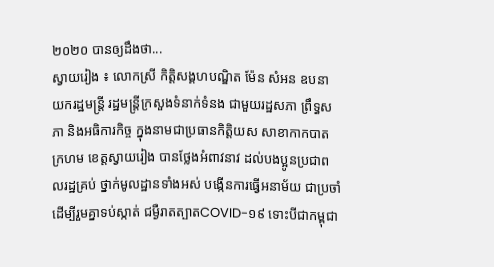២០២០ បានឲ្យដឹងថា...
ស្វាយរៀង ៖ លោកស្រី កិត្តិសង្គហបណ្ឌិត ម៉ែន សំអន ឧបនាយករដ្ឋមន្ត្រី រដ្ឋមន្ត្រីក្រសួងទំនាក់ទំនង ជាមួយរដ្ឋសភា ព្រឹទ្ធសភា និងអធិការកិច្ច ក្នុងនាមជាប្រធានកិត្តិយស សាខាកាកបាតក្រហម ខេត្តស្វាយរៀង បានថ្លែងអំពាវនាវ ដល់បងប្អូនប្រជាពលរដ្ឋគ្រប់ ថ្នាក់មូលដ្ឋានទាំងអស់ បង្កើនការធ្វើអនាម័យ ជាប្រចាំដើម្បីរួមគ្នាទប់ស្កាត់ ជម្ងឺរាតត្បាតCOVID-១៩ ទោះបីជាកម្ពុជា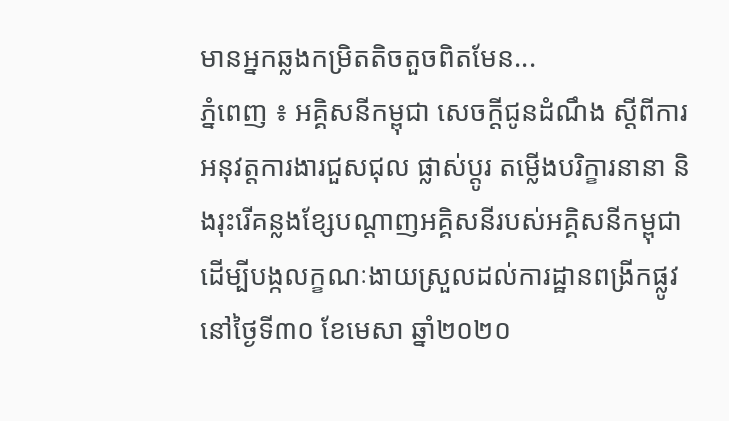មានអ្នកឆ្លងកម្រិតតិចតួចពិតមែន...
ភ្នំពេញ ៖ អគ្គិសនីកម្ពុជា សេចក្តីជូនដំណឹង ស្តីពីការអនុវត្តការងារជួសជុល ផ្លាស់ប្តូរ តម្លើងបរិក្ខារនានា និងរុះរើគន្លងខ្សែបណ្តាញអគ្គិសនីរបស់អគ្គិសនីកម្ពុជា ដើម្បីបង្កលក្ខណៈងាយស្រួលដល់ការដ្ឋានពង្រីកផ្លូវ នៅថ្ងៃទី៣០ ខែមេសា ឆ្នាំ២០២០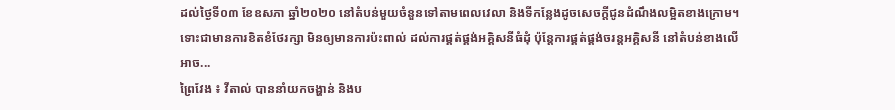ដល់ថ្ងៃទី០៣ ខែឧសភា ឆ្នាំ២០២០ នៅតំបន់មួយចំនួនទៅតាមពេលវេលា និងទីកន្លែងដូចសេចក្តីជូនដំណឹងលម្អិតខាងក្រោម។ ទោះជាមានការខិតខំថែរក្សា មិនឲ្យមានការប៉ះពាល់ ដល់ការផ្គត់ផ្គង់អគ្គិសនីធំដុំ ប៉ុន្តែការផ្គត់ផ្គង់ចរន្តអគ្គិសនី នៅតំបន់ខាងលើអាច...
ព្រៃវែង ៖ វីតាល់ បាននាំយកចង្ហាន់ និងប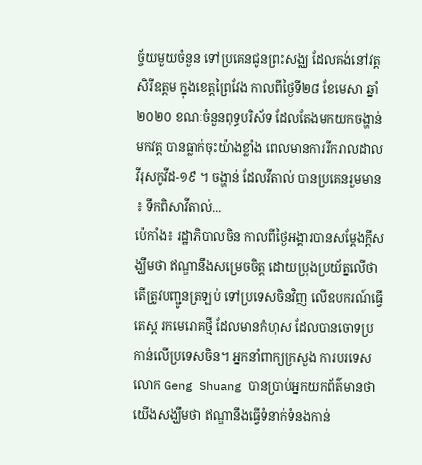ច្ច័យមួយចំនួន ទៅប្រគេនជូនព្រះសង្ឈ ដែលគង់នៅវត្តសិរីឧត្តម ក្នុងខេត្តព្រៃវែង កាលពីថ្ងៃទី២៨ ខែមេសា ឆ្នាំ២០២០ ខណៈចំនួនពុទ្ធបរិស័ទ ដែលតែងមកយកចង្ហាន់មកវត្ត បានធ្លាក់ចុះយ៉ាងខ្លាំង ពេលមានការរីករាលដាល វីរុសកូវីដ-១៩ ។ ចង្ហាន់ ដែលវីតាល់ បានប្រគេនរួមមាន ៖ ទឹកពិសាវីតាល់...
ប៉េកាំង៖ រដ្ឋាភិបាលចិន កាលពីថ្ងៃអង្គារបានសម្តែងក្តីសង្ឃឹមថា ឥណ្ឌានឹងសម្រេចចិត្ដ ដោយប្រុងប្រយ័ត្នលើថា តើត្រូវបញ្ជូនត្រឡប់ ទៅប្រទេសចិនវិញ លើឧបករណ៍ធ្វើតេស្ត រកមេរោគថ្មី ដែលមានកំហុស ដែលបានចោទប្រកាន់លើប្រទេសចិន។ អ្នកនាំពាក្យក្រសួង ការបរទេសលោក Geng Shuang បានប្រាប់អ្នកយកព័ត៌មានថា យើងសង្ឃឹមថា ឥណ្ឌានឹងធ្វើទំនាក់ទំនងកាន់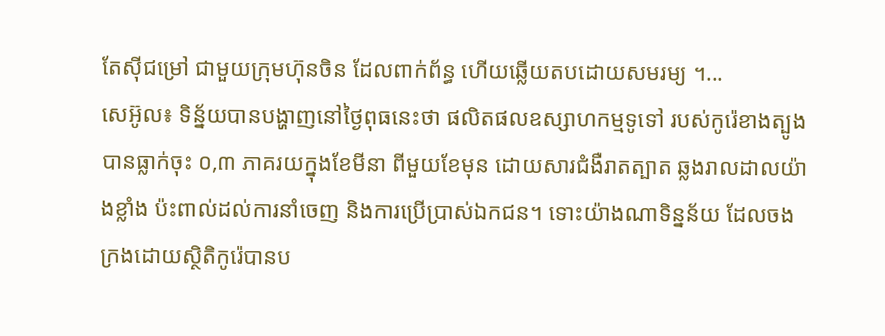តែស៊ីជម្រៅ ជាមួយក្រុមហ៊ុនចិន ដែលពាក់ព័ន្ធ ហើយឆ្លើយតបដោយសមរម្យ ។...
សេអ៊ូល៖ ទិន្ន័យបានបង្ហាញនៅថ្ងៃពុធនេះថា ផលិតផលឧស្សាហកម្មទូទៅ របស់កូរ៉េខាងត្បូងបានធ្លាក់ចុះ ០,៣ ភាគរយក្នុងខែមីនា ពីមួយខែមុន ដោយសារជំងឺរាតត្បាត ឆ្លងរាលដាលយ៉ាងខ្លាំង ប៉ះពាល់ដល់ការនាំចេញ និងការប្រើប្រាស់ឯកជន។ ទោះយ៉ាងណាទិន្នន័យ ដែលចងក្រងដោយស្ថិតិកូរ៉េបានប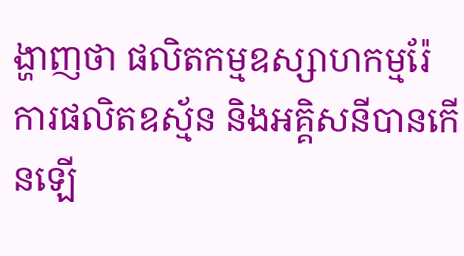ង្ហាញថា ផលិតកម្មឧស្សាហកម្មរ៉ែ ការផលិតឧស្ម័ន និងអគ្គិសនីបានកើនឡើ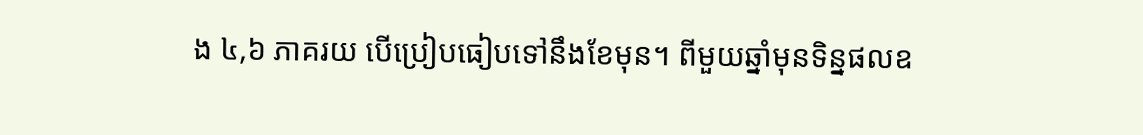ង ៤,៦ ភាគរយ បើប្រៀបធៀបទៅនឹងខែមុន។ ពីមួយឆ្នាំមុនទិន្នផលឧ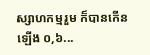ស្សាហកម្មរួម ក៏បានកើនឡើង ០,៦...